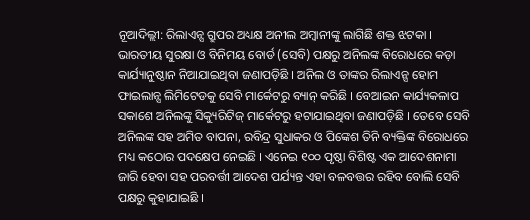ନୂଆଦିଲ୍ଲୀ: ରିଲାଏନ୍ସ ଗ୍ରୁପର ଅଧ୍ୟକ୍ଷ ଅନୀଲ ଅମ୍ବାନୀଙ୍କୁ ଲାଗିଛି ଶକ୍ତ ଝଟକା । ଭାରତୀୟ ସୁରକ୍ଷା ଓ ବିନିମୟ ବୋର୍ଡ (ସେବି) ପକ୍ଷରୁ ଅନିଲଙ୍କ ବିରୋଧରେ କଡ଼ା କାର୍ଯ୍ୟାନୁଷ୍ଠାନ ନିଆଯାଇଥିବା ଜଣାପଡ଼ିଛି । ଅନିଲ ଓ ତାଙ୍କର ରିଲାଏନ୍ସ ହୋମ ଫାଇଲାନ୍ସ ଲିମିଟେଡକୁ ସେବି ମାର୍କେଟରୁ ବ୍ୟାନ୍ କରିଛି । ବେଆଇନ କାର୍ଯ୍ୟକଳାପ ସକାଶେ ଅନିଲଙ୍କୁ ସିକ୍ୟୁରିଟିଜ୍ ମାର୍କେଟରୁ ହଟାଯାଇଥିବା ଜଣାପଡ଼ିଛି । ତେବେ ସେବି ଅନିଲଙ୍କ ସହ ଅମିତ ବାପନା, ରବିନ୍ଦ୍ର ସୁଧାକର ଓ ପିଙ୍କେଶ ତିନି ବ୍ୟକ୍ତିଙ୍କ ବିରୋଧରେ ମଧ୍ୟ କଠୋର ପଦକ୍ଷେପ ନେଇଛି । ଏନେଇ ୧୦୦ ପୃଷ୍ଠା ବିଶିଷ୍ଟ ଏକ ଆଦେଶନାମା ଜାରି ହେବା ସହ ପରବର୍ତ୍ତୀ ଆଦେଶ ପର୍ଯ୍ୟନ୍ତ ଏହା ବଳବତ୍ତର ରହିବ ବୋଲି ସେବି ପକ୍ଷରୁ କୁହାଯାଇଛି ।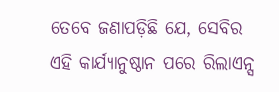ତେବେ ଜଣାପଡ଼ିଛି ଯେ, ସେବିର ଏହି କାର୍ଯ୍ୟାନୁଷ୍ଠାନ ପରେ ରିଲାଏନ୍ସ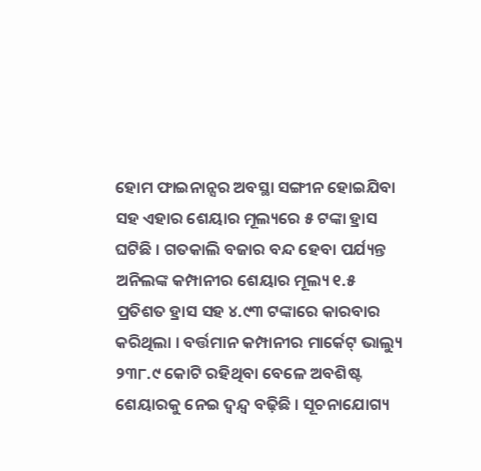ହୋମ ଫାଇନାନ୍ସର ଅବସ୍ଥା ସଙ୍ଗୀନ ହୋଇଯିବା ସହ ଏହାର ଶେୟାର ମୂଲ୍ୟରେ ୫ ଟଙ୍କା ହ୍ରାସ ଘଟିଛି । ଗତକାଲି ବଜାର ବନ୍ଦ ହେବା ପର୍ଯ୍ୟନ୍ତ ଅନିଲଙ୍କ କମ୍ପାନୀର ଶେୟାର ମୂଲ୍ୟ ୧.୫ ପ୍ରତିଶତ ହ୍ରାସ ସହ ୪.୯୩ ଟଙ୍କାରେ କାରବାର କରିଥିଲା । ବର୍ତ୍ତମାନ କମ୍ପାନୀର ମାର୍କେଟ୍ ଭାଲ୍ୟୁ ୨୩୮.୯ କୋଟି ରହିଥିବା ବେଳେ ଅବଶିଷ୍ଟ ଶେୟାରକୁ ନେଇ ଦ୍ୱନ୍ଦ୍ୱ ବଢ଼ିଛି । ସୂଚନାଯୋଗ୍ୟ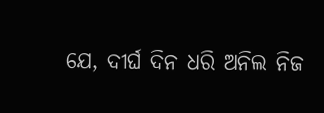ଯେ, ଦୀର୍ଘ ଦିନ ଧରି ଅନିଲ ନିଜ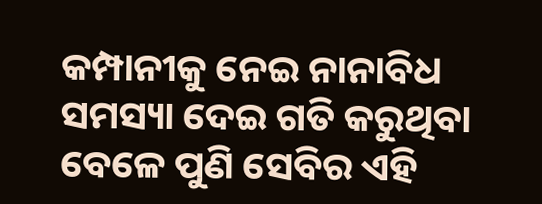କମ୍ପାନୀକୁ ନେଇ ନାନାବିଧ ସମସ୍ୟା ଦେଇ ଗତି କରୁଥିବା ବେଳେ ପୁଣି ସେବିର ଏହି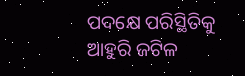ପଦକ୍ଷେ ପରିସ୍ଥିତିକୁ ଆହୁରି ଜଟିଳ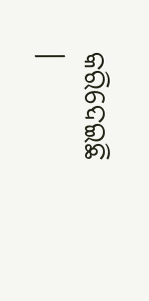କରିଦେଇଛି ।